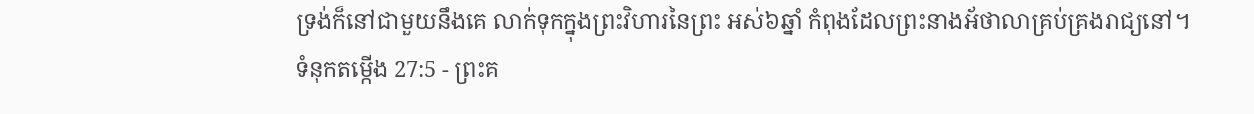ទ្រង់ក៏នៅជាមួយនឹងគេ លាក់ទុកក្នុងព្រះវិហារនៃព្រះ អស់៦ឆ្នាំ កំពុងដែលព្រះនាងអ័ថាលាគ្រប់គ្រងរាជ្យនៅ។
ទំនុកតម្កើង 27:5 - ព្រះគ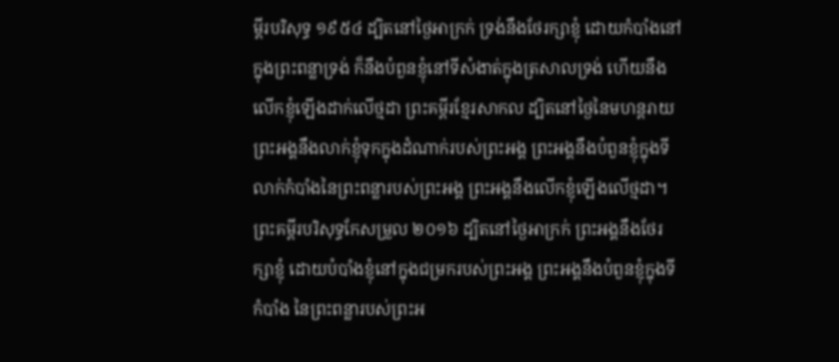ម្ពីរបរិសុទ្ធ ១៩៥៤ ដ្បិតនៅថ្ងៃអាក្រក់ ទ្រង់នឹងថែរក្សាខ្ញុំ ដោយកំបាំងនៅក្នុងព្រះពន្លាទ្រង់ ក៏នឹងបំពួនខ្ញុំនៅទីសំងាត់ក្នុងត្រសាលទ្រង់ ហើយនឹងលើកខ្ញុំឡើងដាក់លើថ្មដា ព្រះគម្ពីរខ្មែរសាកល ដ្បិតនៅថ្ងៃនៃមហន្តរាយ ព្រះអង្គនឹងលាក់ខ្ញុំទុកក្នុងដំណាក់របស់ព្រះអង្គ ព្រះអង្គនឹងបំពួនខ្ញុំក្នុងទីលាក់កំបាំងនៃព្រះពន្លារបស់ព្រះអង្គ ព្រះអង្គនឹងលើកខ្ញុំឡើងលើថ្មដា។ ព្រះគម្ពីរបរិសុទ្ធកែសម្រួល ២០១៦ ដ្បិតនៅថ្ងៃអាក្រក់ ព្រះអង្គនឹងថែរក្សាខ្ញុំ ដោយបំបាំងខ្ញុំនៅក្នុងជម្រករបស់ព្រះអង្គ ព្រះអង្គនឹងបំពួនខ្ញុំក្នុងទីកំបាំង នៃព្រះពន្លារបស់ព្រះអ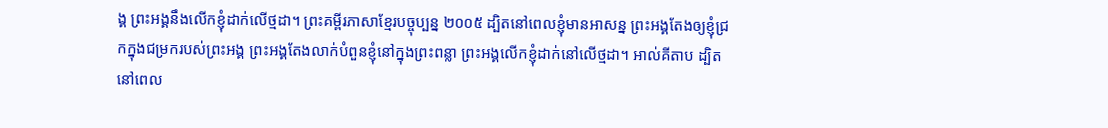ង្គ ព្រះអង្គនឹងលើកខ្ញុំដាក់លើថ្មដា។ ព្រះគម្ពីរភាសាខ្មែរបច្ចុប្បន្ន ២០០៥ ដ្បិតនៅពេលខ្ញុំមានអាសន្ន ព្រះអង្គតែងឲ្យខ្ញុំជ្រកក្នុងជម្រករបស់ព្រះអង្គ ព្រះអង្គតែងលាក់បំពួនខ្ញុំនៅក្នុងព្រះពន្លា ព្រះអង្គលើកខ្ញុំដាក់នៅលើថ្មដា។ អាល់គីតាប ដ្បិតនៅពេល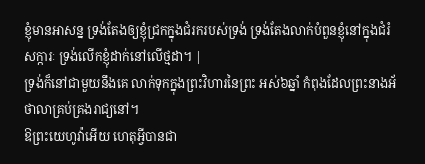ខ្ញុំមានអាសន្ន ទ្រង់តែងឲ្យខ្ញុំជ្រកក្នុងជំរករបស់ទ្រង់ ទ្រង់តែងលាក់បំពួនខ្ញុំនៅក្នុងជំរំសក្ការៈ ទ្រង់លើកខ្ញុំដាក់នៅលើថ្មដា។ |
ទ្រង់ក៏នៅជាមួយនឹងគេ លាក់ទុកក្នុងព្រះវិហារនៃព្រះ អស់៦ឆ្នាំ កំពុងដែលព្រះនាងអ័ថាលាគ្រប់គ្រងរាជ្យនៅ។
ឱព្រះយេហូវ៉ាអើយ ហេតុអ្វីបានជា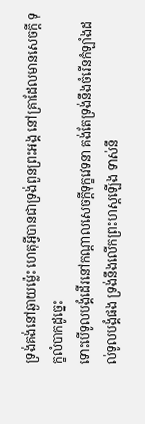ទ្រង់គង់នៅឆ្ងាយម៉្លេះ ហេតុអ្វីបានជាទ្រង់ពួនព្រះអង្គ នៅគ្រាដែលមានសេចក្ដី ទុក្ខលំបាកដូច្នេះ
ទោះបើទូលបង្គំដើរនៅកណ្តាលសេចក្ដីទុក្ខវេទនា គង់តែទ្រង់នឹងចំរើនកំឡាំងដល់ទូលបង្គំផង ទ្រង់នឹងលើកព្រះហស្តឡើង ទាស់នឹ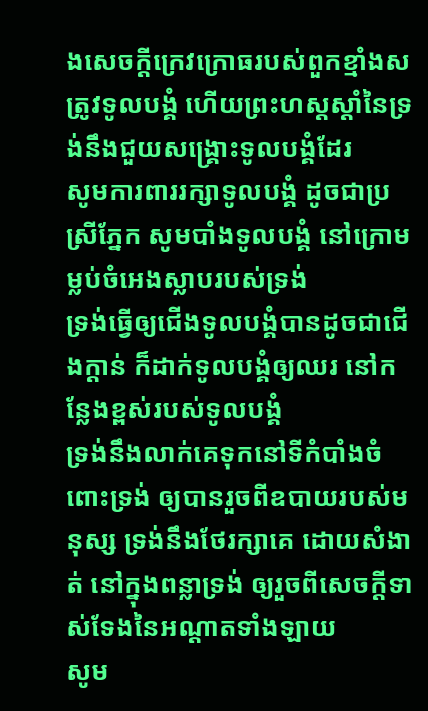ងសេចក្ដីក្រេវក្រោធរបស់ពួកខ្មាំងសត្រូវទូលបង្គំ ហើយព្រះហស្តស្តាំនៃទ្រង់នឹងជួយសង្គ្រោះទូលបង្គំដែរ
សូមការពាររក្សាទូលបង្គំ ដូចជាប្រស្រីភ្នែក សូមបាំងទូលបង្គំ នៅក្រោមម្លប់ចំអេងស្លាបរបស់ទ្រង់
ទ្រង់ធ្វើឲ្យជើងទូលបង្គំបានដូចជាជើងក្តាន់ ក៏ដាក់ទូលបង្គំឲ្យឈរ នៅកន្លែងខ្ពស់របស់ទូលបង្គំ
ទ្រង់នឹងលាក់គេទុកនៅទីកំបាំងចំពោះទ្រង់ ឲ្យបានរួចពីឧបាយរបស់មនុស្ស ទ្រង់នឹងថែរក្សាគេ ដោយសំងាត់ នៅក្នុងពន្លាទ្រង់ ឲ្យរួចពីសេចក្ដីទាស់ទែងនៃអណ្តាតទាំងឡាយ
សូម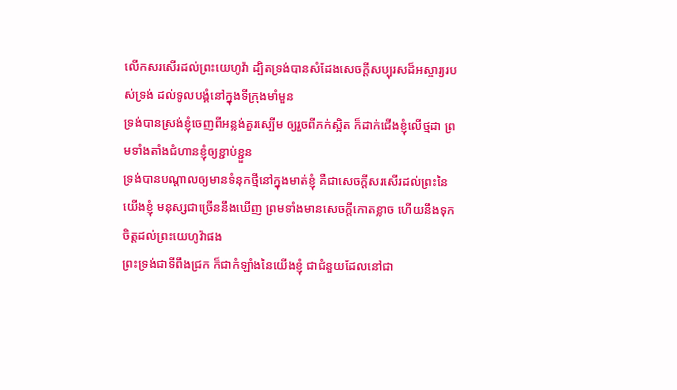លើកសរសើរដល់ព្រះយេហូវ៉ា ដ្បិតទ្រង់បានសំដែងសេចក្ដីសប្បុរសដ៏អស្ចារ្យរបស់ទ្រង់ ដល់ទូលបង្គំនៅក្នុងទីក្រុងមាំមួន
ទ្រង់បានស្រង់ខ្ញុំចេញពីអន្លង់គួរស្បើម ឲ្យរួចពីភក់ស្អិត ក៏ដាក់ជើងខ្ញុំលើថ្មដា ព្រមទាំងតាំងជំហានខ្ញុំឲ្យខ្ជាប់ខ្ជួន
ទ្រង់បានបណ្តាលឲ្យមានទំនុកថ្មីនៅក្នុងមាត់ខ្ញុំ គឺជាសេចក្ដីសរសើរដល់ព្រះនៃយើងខ្ញុំ មនុស្សជាច្រើននឹងឃើញ ព្រមទាំងមានសេចក្ដីកោតខ្លាច ហើយនឹងទុកចិត្តដល់ព្រះយេហូវ៉ាផង
ព្រះទ្រង់ជាទីពឹងជ្រក ក៏ជាកំឡាំងនៃយើងខ្ញុំ ជាជំនួយដែលនៅជា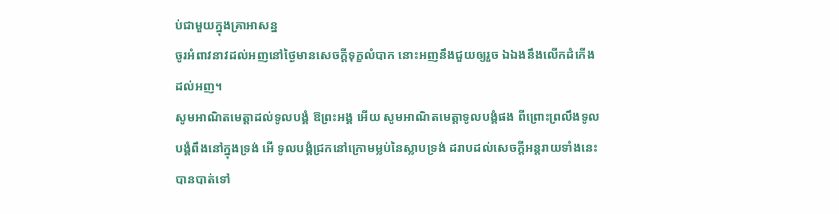ប់ជាមួយក្នុងគ្រាអាសន្ន
ចូរអំពាវនាវដល់អញនៅថ្ងៃមានសេចក្ដីទុក្ខលំបាក នោះអញនឹងជួយឲ្យរួច ឯឯងនឹងលើកដំកើងដល់អញ។
សូមអាណិតមេត្តាដល់ទូលបង្គំ ឱព្រះអង្គ អើយ សូមអាណិតមេត្តាទូលបង្គំផង ពីព្រោះព្រលឹងទូលបង្គំពឹងនៅក្នុងទ្រង់ អើ ទូលបង្គំជ្រកនៅក្រោមម្លប់នៃស្លាបទ្រង់ ដរាបដល់សេចក្ដីអន្តរាយទាំងនេះបានបាត់ទៅ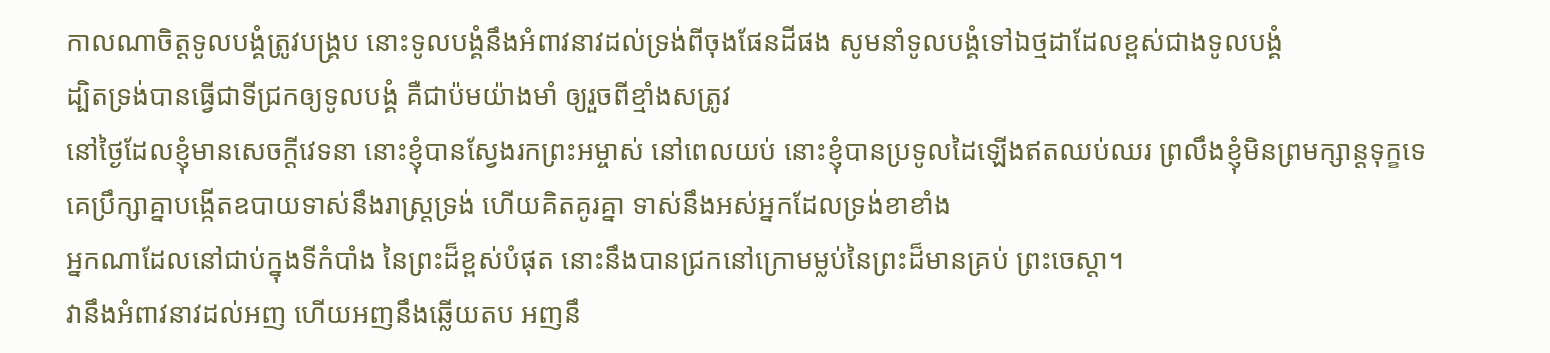កាលណាចិត្តទូលបង្គំត្រូវបង្គ្រប នោះទូលបង្គំនឹងអំពាវនាវដល់ទ្រង់ពីចុងផែនដីផង សូមនាំទូលបង្គំទៅឯថ្មដាដែលខ្ពស់ជាងទូលបង្គំ
ដ្បិតទ្រង់បានធ្វើជាទីជ្រកឲ្យទូលបង្គំ គឺជាប៉មយ៉ាងមាំ ឲ្យរួចពីខ្មាំងសត្រូវ
នៅថ្ងៃដែលខ្ញុំមានសេចក្ដីវេទនា នោះខ្ញុំបានស្វែងរកព្រះអម្ចាស់ នៅពេលយប់ នោះខ្ញុំបានប្រទូលដៃឡើងឥតឈប់ឈរ ព្រលឹងខ្ញុំមិនព្រមក្សាន្តទុក្ខទេ
គេប្រឹក្សាគ្នាបង្កើតឧបាយទាស់នឹងរាស្ត្រទ្រង់ ហើយគិតគូរគ្នា ទាស់នឹងអស់អ្នកដែលទ្រង់ខាខាំង
អ្នកណាដែលនៅជាប់ក្នុងទីកំបាំង នៃព្រះដ៏ខ្ពស់បំផុត នោះនឹងបានជ្រកនៅក្រោមម្លប់នៃព្រះដ៏មានគ្រប់ ព្រះចេស្តា។
វានឹងអំពាវនាវដល់អញ ហើយអញនឹងឆ្លើយតប អញនឹ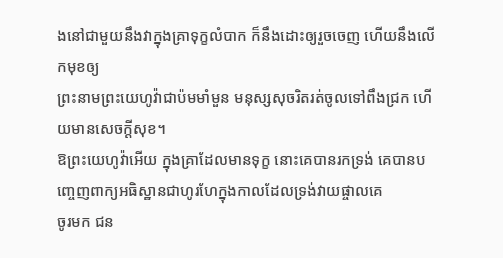ងនៅជាមួយនឹងវាក្នុងគ្រាទុក្ខលំបាក ក៏នឹងដោះឲ្យរួចចេញ ហើយនឹងលើកមុខឲ្យ
ព្រះនាមព្រះយេហូវ៉ាជាប៉មមាំមួន មនុស្សសុចរិតរត់ចូលទៅពឹងជ្រក ហើយមានសេចក្ដីសុខ។
ឱព្រះយេហូវ៉ាអើយ ក្នុងគ្រាដែលមានទុក្ខ នោះគេបានរកទ្រង់ គេបានបញ្ចេញពាក្យអធិស្ឋានជាហូរហែក្នុងកាលដែលទ្រង់វាយផ្ចាលគេ
ចូរមក ជន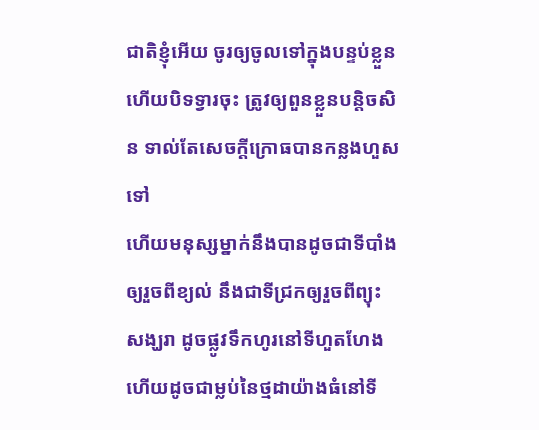ជាតិខ្ញុំអើយ ចូរឲ្យចូលទៅក្នុងបន្ទប់ខ្លួន ហើយបិទទ្វារចុះ ត្រូវឲ្យពួនខ្លួនបន្តិចសិន ទាល់តែសេចក្ដីក្រោធបានកន្លងហួសទៅ
ហើយមនុស្សម្នាក់នឹងបានដូចជាទីបាំងឲ្យរួចពីខ្យល់ នឹងជាទីជ្រកឲ្យរួចពីព្យុះសង្ឃរា ដូចផ្លូវទឹកហូរនៅទីហួតហែង ហើយដូចជាម្លប់នៃថ្មដាយ៉ាងធំនៅទី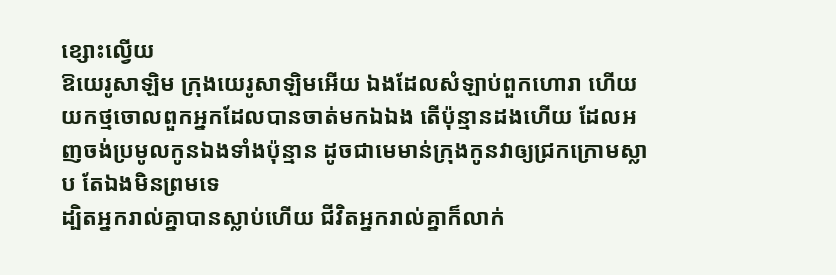ខ្សោះល្វើយ
ឱយេរូសាឡិម ក្រុងយេរូសាឡិមអើយ ឯងដែលសំឡាប់ពួកហោរា ហើយយកថ្មចោលពួកអ្នកដែលបានចាត់មកឯឯង តើប៉ុន្មានដងហើយ ដែលអញចង់ប្រមូលកូនឯងទាំងប៉ុន្មាន ដូចជាមេមាន់ក្រុងកូនវាឲ្យជ្រកក្រោមស្លាប តែឯងមិនព្រមទេ
ដ្បិតអ្នករាល់គ្នាបានស្លាប់ហើយ ជីវិតអ្នករាល់គ្នាក៏លាក់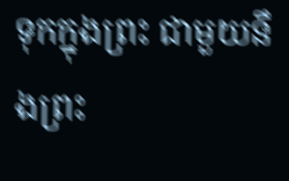ទុកក្នុងព្រះ ជាមួយនឹងព្រះ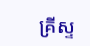គ្រីស្ទ